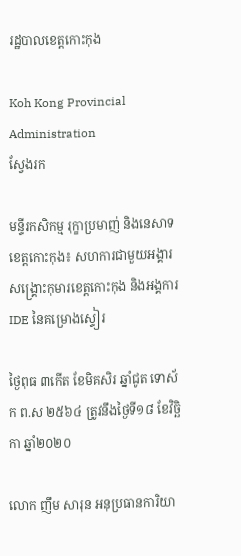រដ្ឋបាលខេត្តកោះកុង

Koh Kong Provincial Administration
ស្វែងរក

មន្ទីរកសិកម្ម រុក្ខាប្រមាញ់ និងនេសាទខេត្តកោះកុង៖ សហការជាមួយអង្គារសង្គ្រោះកុមារខេត្តកោះកុង និងអង្គការ IDE នៃគម្រោងស្ទៀរ

ថ្ងៃពុធ ៣កើត ខែមិគសិរ ឆ្នាំជូត ទោស័ក ព.ស ២៥៦៤ ត្រូវនឹងថ្ងៃទី១៨ ខែវិច្ឆិកា ឆ្នាំ២០២០

លោក ញឹម សារុន អនុប្រធានការិយា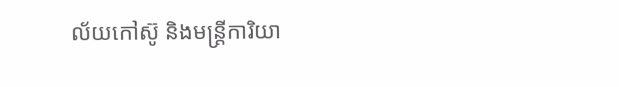ល័យកៅស៊ូ និងមន្ត្រីការិយា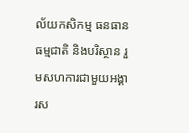ល័យកសិកម្ម ធនធានធម្មជាតិ និងបរិស្ថាន រួមសហការជាមួយអង្គារស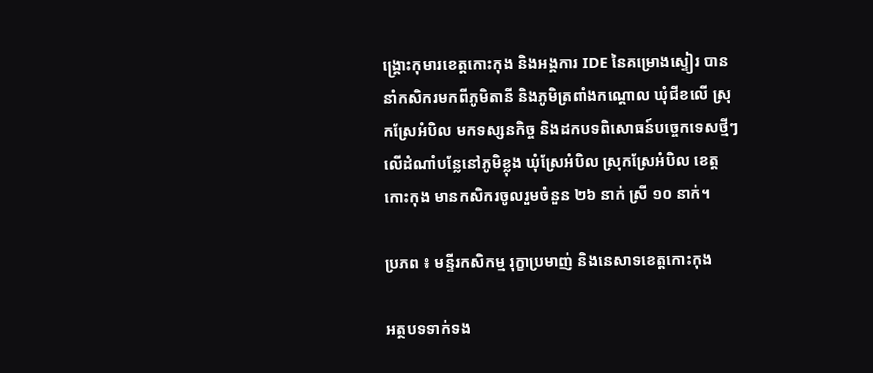ង្គ្រោះកុមារខេត្តកោះកុង និងអង្គការ IDE នៃគម្រោងស្ទៀរ បាននាំកសិករមកពីភូមិតានី និងភូមិត្រពាំងកណ្តោល ឃុំជីខលើ ស្រុកស្រែអំបិល មកទស្សនកិច្ច និងដកបទពិសោធន៍បច្ចេកទេសថ្មីៗ លើដំណាំបន្លែនៅភូមិខ្លុង ឃុំស្រែអំបិល ស្រុកស្រែអំបិល ខេត្តកោះកុង មានកសិករចូលរួមចំនួន ២៦ នាក់ ស្រី ១០ នាក់។

ប្រភព ៖ មន្ទីរកសិកម្ម រុក្ខាប្រមាញ់ និងនេសាទខេត្តកោះកុង

អត្ថបទទាក់ទង